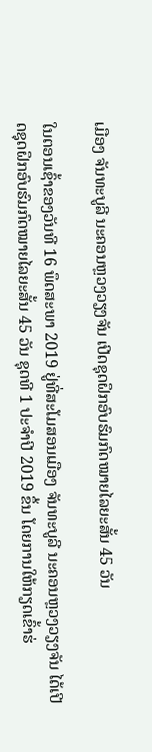ເມືອງ ຈັນທະບູລີ ນະຄອນຫຼວງວຽງຈັນ ເປີດຊຸດຝຶກອົບຮົມກົດໝາຍໄລຍະສັ້ນ 45 ວັນ

ໃນຕອນເຊົ້າຂອງວັນທີ 16 ພຶດສະພາ 2019 ຢູ່ທີ່ສະໂມສອນເມືອງ ຈັນທະບູລີ ນະຄອນຫຼວງວຽງຈັນ ໄດ້ເປີດຊຸດຝຶກອົບຮົມກົດໝາຍໄລຍະສັ້ນ 45 ວັນ ຊຸດທີ 1 ປະຈຳປີ 2019 ຂຶ້ນ ໂດຍການໃຫ້ກຽດເຂົ້າຮ່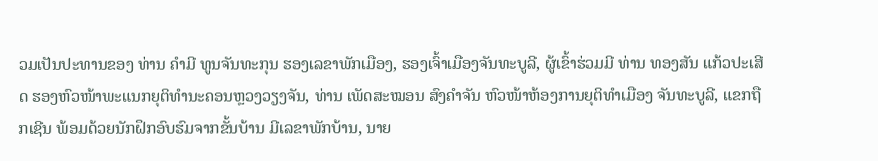ວມເປັນປະທານຂອງ ທ່ານ ຄຳມີ ທູນຈັນທະກຸນ ຮອງເລຂາພັກເມືອງ, ຮອງເຈົ້າເມືອງຈັນທະບູລີ, ຜູ້ເຂົ້າຮ່ວມມີ ທ່ານ ທອງສັນ ແກ້ວປະເສີດ ຮອງຫົວໜ້າພະແນກຍຸຕິທຳນະຄອນຫຼວງວຽງຈັນ, ທ່ານ ເພັດສະໝອນ ສົງຄຳຈັນ ຫົວໜ້າຫ້ອງການຍຸຕິທຳເມືອງ ຈັນທະບູລີ, ແຂກຖືກເຊີນ ພ້ອມດ້ວຍນັກຝຶກອົບຮົມຈາກຂັ້ນບ້ານ ມີເລຂາພັກບ້ານ, ນາຍ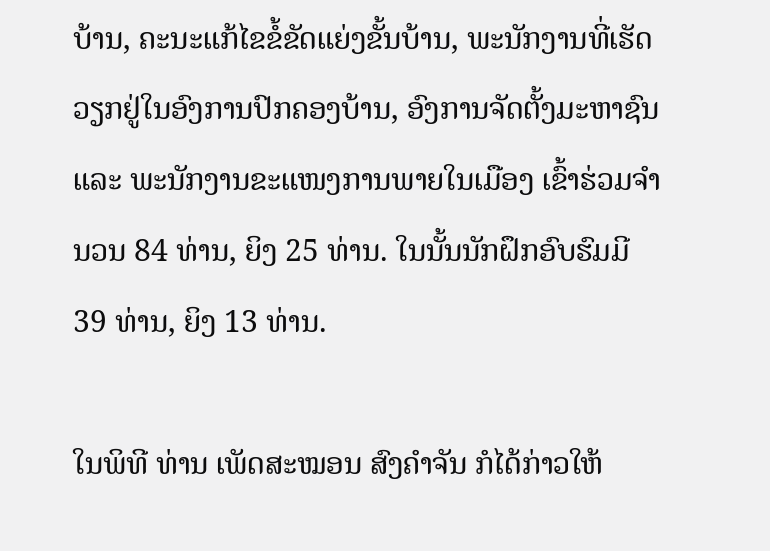ບ້ານ, ຄະນະແກ້ໄຂຂໍ້ຂັດແຍ່ງຂັ້ນບ້ານ, ພະນັກງານທີ່ເຮັດວຽກຢູ່ໃນອົງການປົກຄອງບ້ານ, ອົງການຈັດຕັ້ງມະຫາຊົນ ແລະ ພະນັກງານຂະແໜງການພາຍໃນເມືອງ ເຂົ້າຮ່ວມຈຳນວນ 84 ທ່ານ, ຍິງ 25 ທ່ານ. ໃນນັ້ນນັກຝຶກອົບຮົມມີ 39 ທ່ານ, ຍິງ 13 ທ່ານ.

ໃນພິທີ ທ່ານ ເພັດສະໝອນ ສົງຄຳຈັນ ກໍໄດ້ກ່າວໃຫ້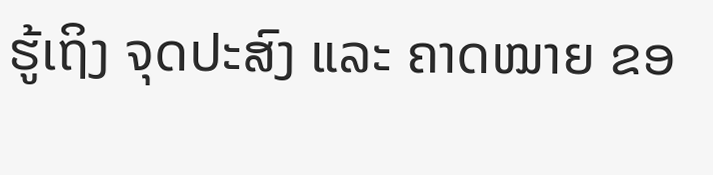ຮູ້ເຖິງ ຈຸດປະສົງ ແລະ ຄາດໝາຍ ຂອ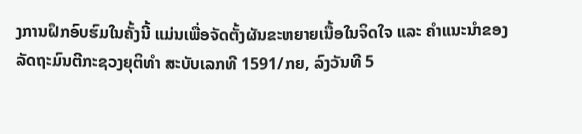ງການຝຶກອົບຮົມໃນຄັ້ງນີ້ ແມ່ນເພື່ອຈັດຕັ້ງຜັນຂະຫຍາຍເນື້ອໃນຈິດໃຈ ແລະ ຄຳແນະນຳຂອງລັດຖະມົນຕີກະຊວງຍຸຕິທຳ ສະບັບເລກທີ 1591/ກຍ, ລົງວັນທີ 5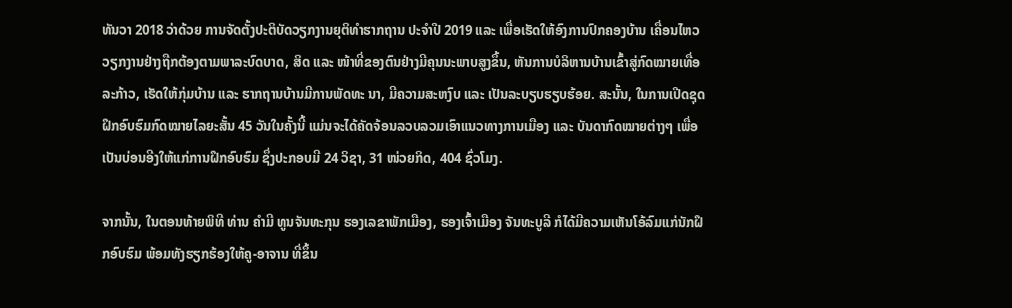ທັນວາ 2018 ວ່າດ້ວຍ ການຈັດຕັ້ງປະຕິບັດວຽກງານຍຸຕິທຳຮາກຖານ ປະຈຳປີ 2019 ແລະ ເພື່ອເຮັດໃຫ້ອົງການປົກຄອງບ້ານ ເຄື່ອນໄຫວວຽກງານຢ່າງຖືກຕ້ອງຕາມພາລະບົດບາດ, ສິດ ແລະ ໜ້າທີ່ຂອງຕົນຢ່າງມີຄຸນນະພາບສູງຂຶ້ນ, ຫັນການບໍລິຫານບ້ານເຂົ້າສູ່ກົດໝາຍເທື່ອລະກ້າວ, ເຮັດໃຫ້ກຸ່ມບ້ານ ແລະ ຮາກຖານບ້ານມີການພັດທະ ນາ, ມີຄວາມສະຫງົບ ແລະ ເປັນລະບຽບຮຽບຮ້ອຍ. ສະນັ້ນ, ໃນການເປີດຊຸດຝຶກອົບຮົມກົດໝາຍໄລຍະສັ້ນ 45 ວັນໃນຄັ້ງນີ້ ແມ່ນຈະໄດ້ຄັດຈ້ອນລວບລວມເອົາແນວທາງການເມືອງ ແລະ ບັນດາກົດໝາຍຕ່າງໆ ເພື່ອເປັນບ່ອນອີງໃຫ້ແກ່ການຝຶກອົບຮົມ ຊຶ່ງປະກອບມີ 24 ວິຊາ, 31 ໜ່ວຍກິດ, 404 ຊົ່ວໂມງ.

ຈາກນັ້ນ, ໃນຕອນທ້າຍພິທີ ທ່ານ ຄຳມີ ທູນຈັນທະກຸນ ຮອງເລຂາພັກເມືອງ, ຮອງເຈົ້າເມືອງ ຈັນທະບູລີ ກໍໄດ້ມີຄວາມເຫັນໂອ້ລົມແກ່ນັກຝຶກອົບຮົມ ພ້ອມທັງຮຽກຮ້ອງໃຫ້ຄູ-ອາຈານ ທີ່ຂຶ້ນ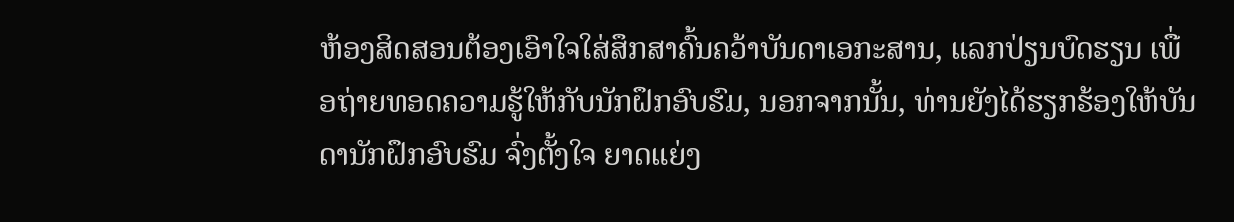ຫ້ອງສິດສອນຕ້ອງເອົາໃຈໃສ່ສຶກສາຄົ້ນຄວ້າບັນດາເອກະສານ, ແລກປ່ຽນບົດຮຽນ ເພື່ອຖ່າຍທອດຄວາມຮູ້ໃຫ້ກັບນັກຝຶກອົບຮົມ, ນອກຈາກນັ້ນ, ທ່ານຍັງໄດ້ຮຽກຮ້ອງໃຫ້ບັນດານັກຝຶກອົບຮົມ ຈົ່ງຕັ້ງໃຈ ຍາດແຍ່ງ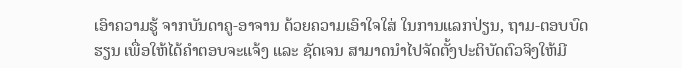ເອົາຄວາມຮູ້ ຈາກບັນດາຄູ-ອາຈານ ດ້ວຍຄວາມເອົາໃຈໃສ່ ໃນການແລກປ່ຽນ, ຖາມ-ຕອບບົດຮຽນ ເພື່ອໃຫ້ໄດ້ຄຳຕອບຈະແຈ້ງ ແລະ ຊັດເຈນ ສາມາດນຳໄປຈັດຕັ້ງປະຕິບັດຕົວຈິງໃຫ້ມີ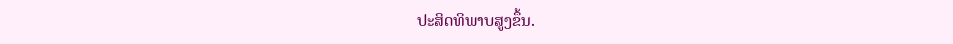ປະສິດທິພາບສູງຂຶ້ນ.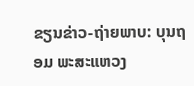ຂຽນຂ່າວ-ຖ່າຍພາບ: ບຸນຖອມ ພະສະແຫວງ